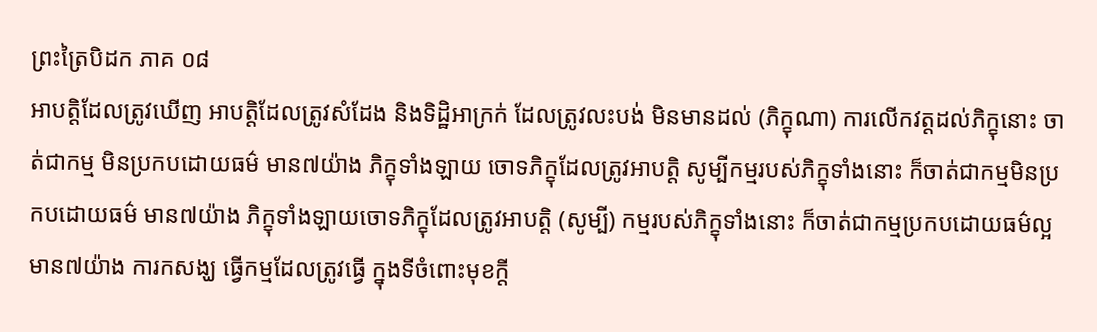ព្រះត្រៃបិដក ភាគ ០៨
អាបត្តិដែលត្រូវឃើញ អាបត្តិដែលត្រូវសំដែង និងទិដ្ឋិអាក្រក់ ដែលត្រូវលះបង់ មិនមានដល់ (ភិក្ខុណា) ការលើកវត្តដល់ភិក្ខុនោះ ចាត់ជាកម្ម មិនប្រកបដោយធម៌ មាន៧យ៉ាង ភិក្ខុទាំងឡាយ ចោទភិក្ខុដែលត្រូវអាបត្តិ សូម្បីកម្មរបស់ភិក្ខុទាំងនោះ ក៏ចាត់ជាកម្មមិនប្រកបដោយធម៌ មាន៧យ៉ាង ភិក្ខុទាំងឡាយចោទភិក្ខុដែលត្រូវអាបត្តិ (សូម្បី) កម្មរបស់ភិក្ខុទាំងនោះ ក៏ចាត់ជាកម្មប្រកបដោយធម៌ល្អ មាន៧យ៉ាង ការកសង្ឃ ធ្វើកម្មដែលត្រូវធ្វើ ក្នុងទីចំពោះមុខក្តី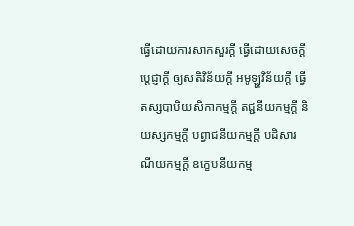ធ្វើដោយការសាកសួរក្តី ធ្វើដោយសេចក្តីប្តេជ្ញាក្តី ឲ្យសតិវិន័យក្តី អមូឡ្ហវិន័យក្តី ធ្វើតស្សបាបិយសិកាកម្មក្តី តជ្ជនីយកម្មក្តី និយស្សកម្មក្តី បព្វាជនីយកម្មក្តី បដិសារណីយកម្មក្តី ឧក្ខេបនីយកម្ម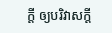ក្តី ឲ្យបរិវាសក្តី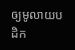ឲ្យមូលាយបដិក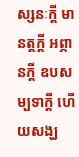ស្សនៈក្តី មានត្តក្តី អព្ភានក្តី ឧបសម្បទាក្តី ហើយសង្ឃ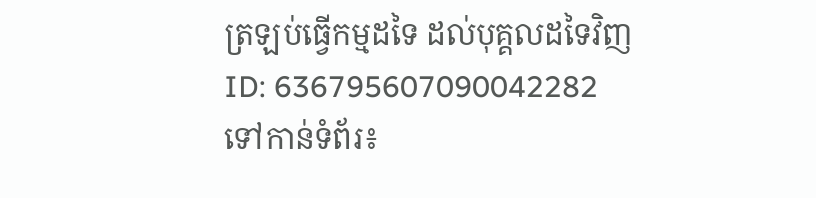ត្រឡប់ធ្វើកម្មដទៃ ដល់បុគ្គលដទៃវិញ
ID: 636795607090042282
ទៅកាន់ទំព័រ៖